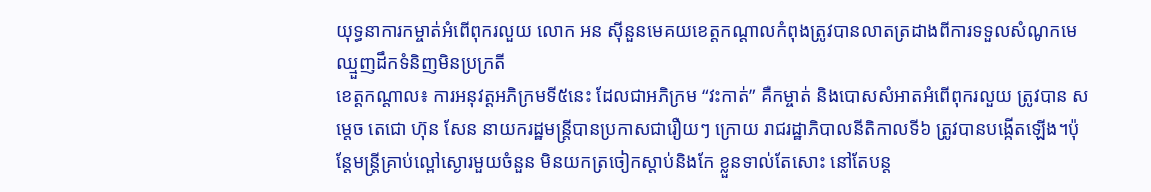យុទ្ធនាការកម្ចាត់អំពើពុករលួយ លោក អន ស៊ីនួនមេគយខេត្តកណ្តាលកំពុងត្រូវបានលាតត្រដាងពីការទទួលសំណូកមេឈ្មួញដឹកទំនិញមិនប្រក្រតី
ខេត្តកណ្តាល៖ ការអនុវត្តអភិក្រមទី៥នេះ ដែលជាអភិក្រម “វះកាត់” គឺកម្ចាត់ និងបោសសំអាតអំពើពុករលួយ ត្រូវបាន សម្តេច តេជោ ហ៊ុន សែន នាយករដ្ឋមន្ត្រីបានប្រកាសជារឿយៗ ក្រោយ រាជរដ្ឋាភិបាលនីតិកាលទី៦ ត្រូវបានបង្កើតឡើង។ប៉ុន្តែមន្ត្រីគ្រាប់ល្ពៅស្ងោរមួយចំនួន មិនយកត្រចៀកស្តាប់និងកែ ខ្លួនទាល់តែសោះ នៅតែបន្ត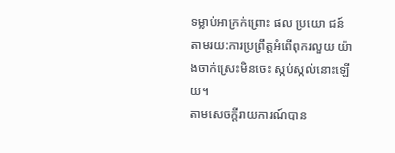ទម្លាប់អាក្រក់ព្រោះ ផល ប្រយោ ជន៍ តាមរយ:ការប្រព្រឹត្តអំពើពុករលួយ យ៉ាងចាក់ស្រេះមិនចេះ ស្កប់ស្កល់នោះឡើយ។
តាមសេចក្តីរាយការណ៍បាន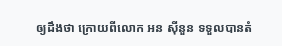ឲ្យដឹងថា ក្រោយពីលោក អន ស៊ីនួន ទទួលបានតំ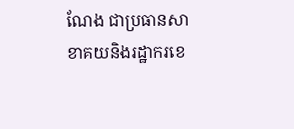ណែង ជាប្រធានសាខាគយនិងរដ្ឋាករខេ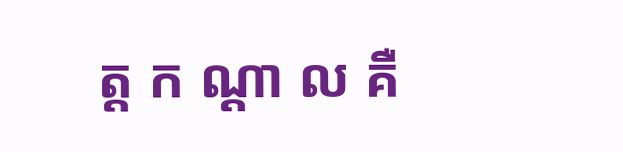ត្ត ក ណ្ដា ល គឺ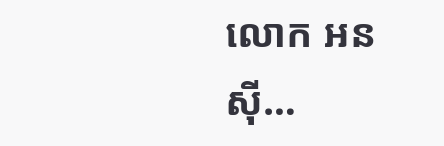លោក អន ស៊ី…